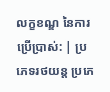លក្ខខណ្ឌ នៃការប្រើប្រាស់: | ប្រភេទរថយន្ត ប្រភេ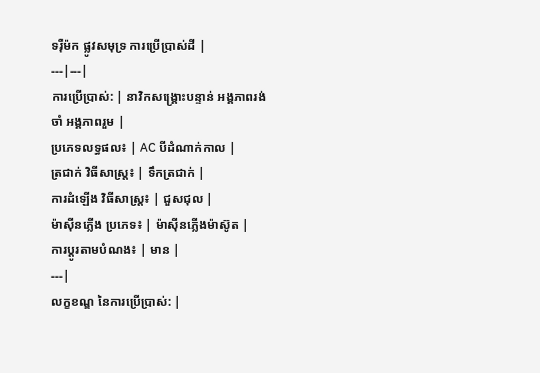ទរ៉ឺម៉ក ផ្លូវសមុទ្រ ការប្រើប្រាស់ដី |
---|---|
ការប្រើប្រាស់: | នាវិកសង្គ្រោះបន្ទាន់ អង្គភាពរង់ចាំ អង្គភាពរួម |
ប្រភេទលទ្ធផល៖ | AC បីដំណាក់កាល |
ត្រជាក់ វិធីសាស្រ្ត៖ | ទឹកត្រជាក់ |
ការដំឡើង វិធីសាស្រ្ត៖ | ជួសជុល |
ម៉ាស៊ីនភ្លើង ប្រភេទ៖ | ម៉ាស៊ីនភ្លើងម៉ាស៊ូត |
ការប្ដូរតាមបំណង៖ | មាន |
---|
លក្ខខណ្ឌ នៃការប្រើប្រាស់: |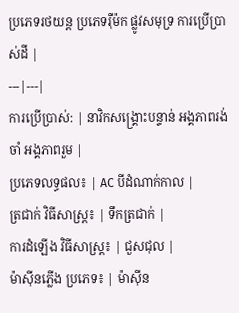ប្រភេទរថយន្ត ប្រភេទរ៉ឺម៉ក ផ្លូវសមុទ្រ ការប្រើប្រាស់ដី |
---|---|
ការប្រើប្រាស់: | នាវិកសង្គ្រោះបន្ទាន់ អង្គភាពរង់ចាំ អង្គភាពរួម |
ប្រភេទលទ្ធផល៖ | AC បីដំណាក់កាល |
ត្រជាក់ វិធីសាស្រ្ត៖ | ទឹកត្រជាក់ |
ការដំឡើង វិធីសាស្រ្ត៖ | ជួសជុល |
ម៉ាស៊ីនភ្លើង ប្រភេទ៖ | ម៉ាស៊ីន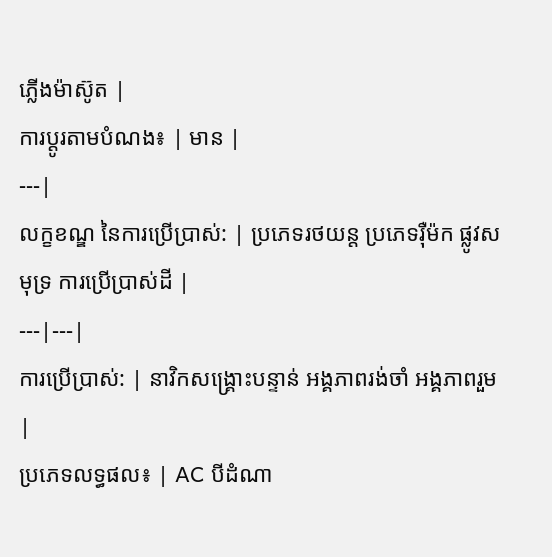ភ្លើងម៉ាស៊ូត |
ការប្ដូរតាមបំណង៖ | មាន |
---|
លក្ខខណ្ឌ នៃការប្រើប្រាស់: | ប្រភេទរថយន្ត ប្រភេទរ៉ឺម៉ក ផ្លូវសមុទ្រ ការប្រើប្រាស់ដី |
---|---|
ការប្រើប្រាស់: | នាវិកសង្គ្រោះបន្ទាន់ អង្គភាពរង់ចាំ អង្គភាពរួម |
ប្រភេទលទ្ធផល៖ | AC បីដំណា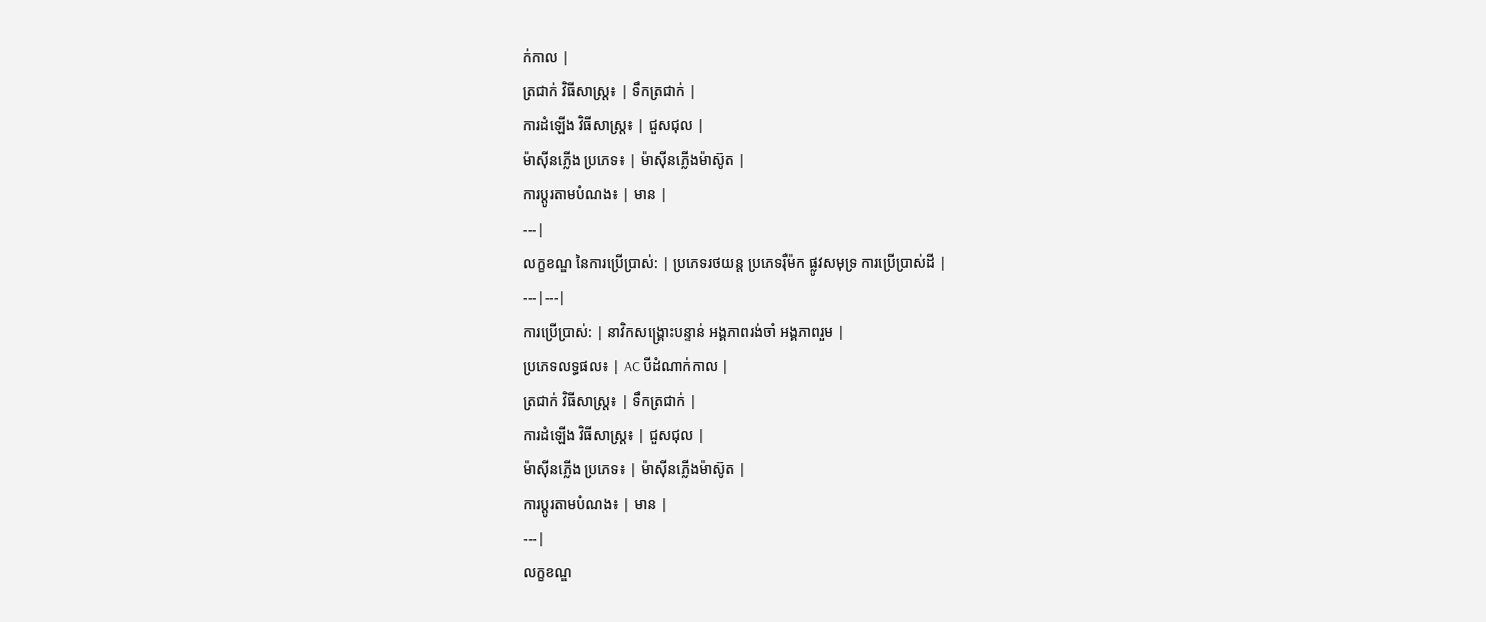ក់កាល |
ត្រជាក់ វិធីសាស្រ្ត៖ | ទឹកត្រជាក់ |
ការដំឡើង វិធីសាស្រ្ត៖ | ជួសជុល |
ម៉ាស៊ីនភ្លើង ប្រភេទ៖ | ម៉ាស៊ីនភ្លើងម៉ាស៊ូត |
ការប្ដូរតាមបំណង៖ | មាន |
---|
លក្ខខណ្ឌ នៃការប្រើប្រាស់: | ប្រភេទរថយន្ត ប្រភេទរ៉ឺម៉ក ផ្លូវសមុទ្រ ការប្រើប្រាស់ដី |
---|---|
ការប្រើប្រាស់: | នាវិកសង្គ្រោះបន្ទាន់ អង្គភាពរង់ចាំ អង្គភាពរួម |
ប្រភេទលទ្ធផល៖ | AC បីដំណាក់កាល |
ត្រជាក់ វិធីសាស្រ្ត៖ | ទឹកត្រជាក់ |
ការដំឡើង វិធីសាស្រ្ត៖ | ជួសជុល |
ម៉ាស៊ីនភ្លើង ប្រភេទ៖ | ម៉ាស៊ីនភ្លើងម៉ាស៊ូត |
ការប្ដូរតាមបំណង៖ | មាន |
---|
លក្ខខណ្ឌ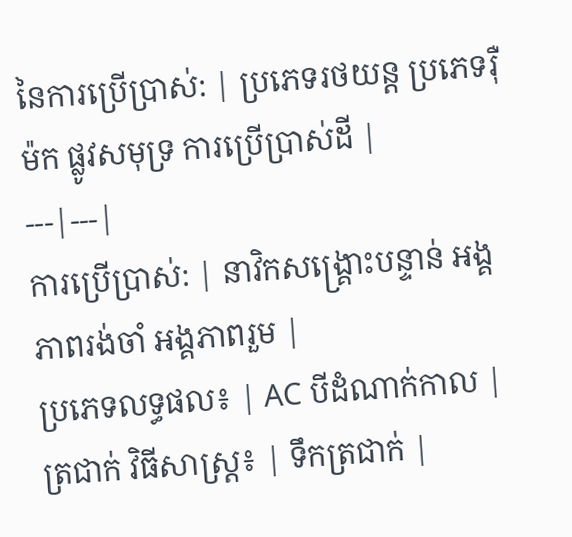នៃការប្រើប្រាស់: | ប្រភេទរថយន្ត ប្រភេទរ៉ឺម៉ក ផ្លូវសមុទ្រ ការប្រើប្រាស់ដី |
---|---|
ការប្រើប្រាស់: | នាវិកសង្គ្រោះបន្ទាន់ អង្គភាពរង់ចាំ អង្គភាពរួម |
ប្រភេទលទ្ធផល៖ | AC បីដំណាក់កាល |
ត្រជាក់ វិធីសាស្រ្ត៖ | ទឹកត្រជាក់ |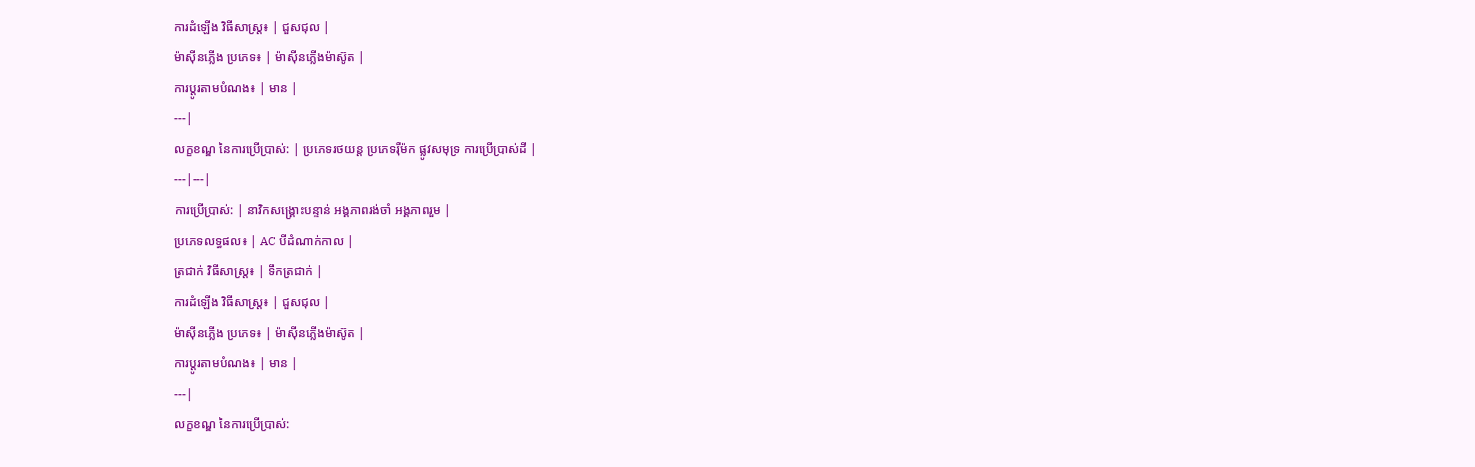ការដំឡើង វិធីសាស្រ្ត៖ | ជួសជុល |
ម៉ាស៊ីនភ្លើង ប្រភេទ៖ | ម៉ាស៊ីនភ្លើងម៉ាស៊ូត |
ការប្ដូរតាមបំណង៖ | មាន |
---|
លក្ខខណ្ឌ នៃការប្រើប្រាស់: | ប្រភេទរថយន្ត ប្រភេទរ៉ឺម៉ក ផ្លូវសមុទ្រ ការប្រើប្រាស់ដី |
---|---|
ការប្រើប្រាស់: | នាវិកសង្គ្រោះបន្ទាន់ អង្គភាពរង់ចាំ អង្គភាពរួម |
ប្រភេទលទ្ធផល៖ | AC បីដំណាក់កាល |
ត្រជាក់ វិធីសាស្រ្ត៖ | ទឹកត្រជាក់ |
ការដំឡើង វិធីសាស្រ្ត៖ | ជួសជុល |
ម៉ាស៊ីនភ្លើង ប្រភេទ៖ | ម៉ាស៊ីនភ្លើងម៉ាស៊ូត |
ការប្ដូរតាមបំណង៖ | មាន |
---|
លក្ខខណ្ឌ នៃការប្រើប្រាស់: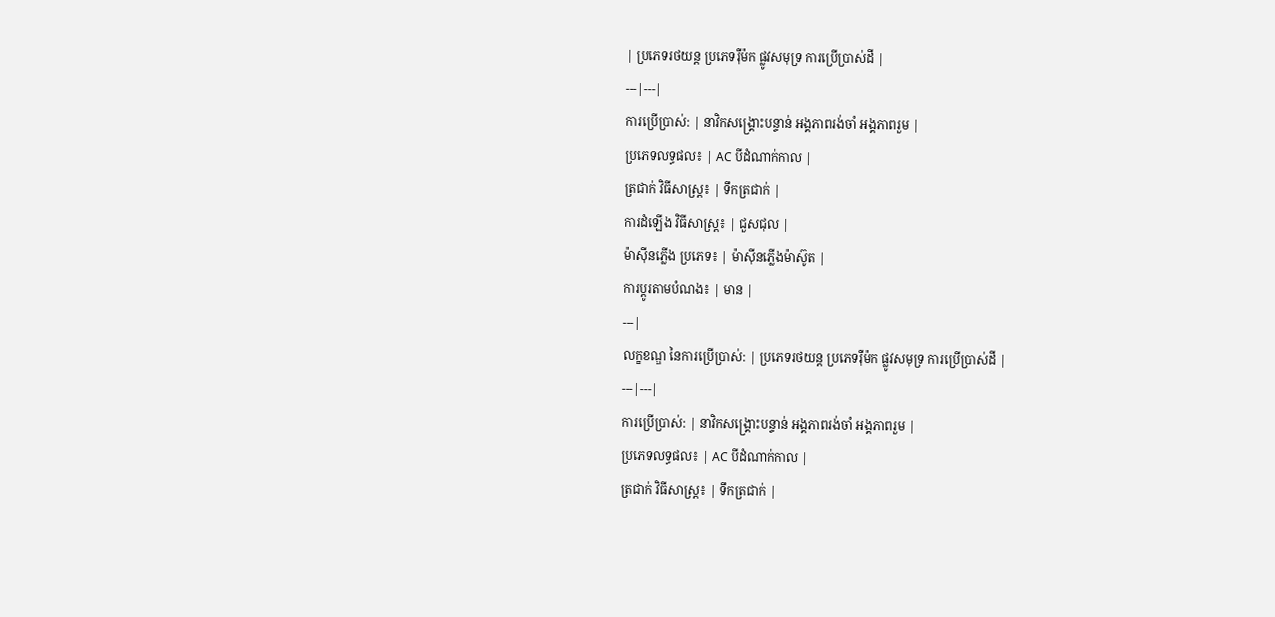| ប្រភេទរថយន្ត ប្រភេទរ៉ឺម៉ក ផ្លូវសមុទ្រ ការប្រើប្រាស់ដី |
---|---|
ការប្រើប្រាស់: | នាវិកសង្គ្រោះបន្ទាន់ អង្គភាពរង់ចាំ អង្គភាពរួម |
ប្រភេទលទ្ធផល៖ | AC បីដំណាក់កាល |
ត្រជាក់ វិធីសាស្រ្ត៖ | ទឹកត្រជាក់ |
ការដំឡើង វិធីសាស្រ្ត៖ | ជួសជុល |
ម៉ាស៊ីនភ្លើង ប្រភេទ៖ | ម៉ាស៊ីនភ្លើងម៉ាស៊ូត |
ការប្ដូរតាមបំណង៖ | មាន |
---|
លក្ខខណ្ឌ នៃការប្រើប្រាស់: | ប្រភេទរថយន្ត ប្រភេទរ៉ឺម៉ក ផ្លូវសមុទ្រ ការប្រើប្រាស់ដី |
---|---|
ការប្រើប្រាស់: | នាវិកសង្គ្រោះបន្ទាន់ អង្គភាពរង់ចាំ អង្គភាពរួម |
ប្រភេទលទ្ធផល៖ | AC បីដំណាក់កាល |
ត្រជាក់ វិធីសាស្រ្ត៖ | ទឹកត្រជាក់ |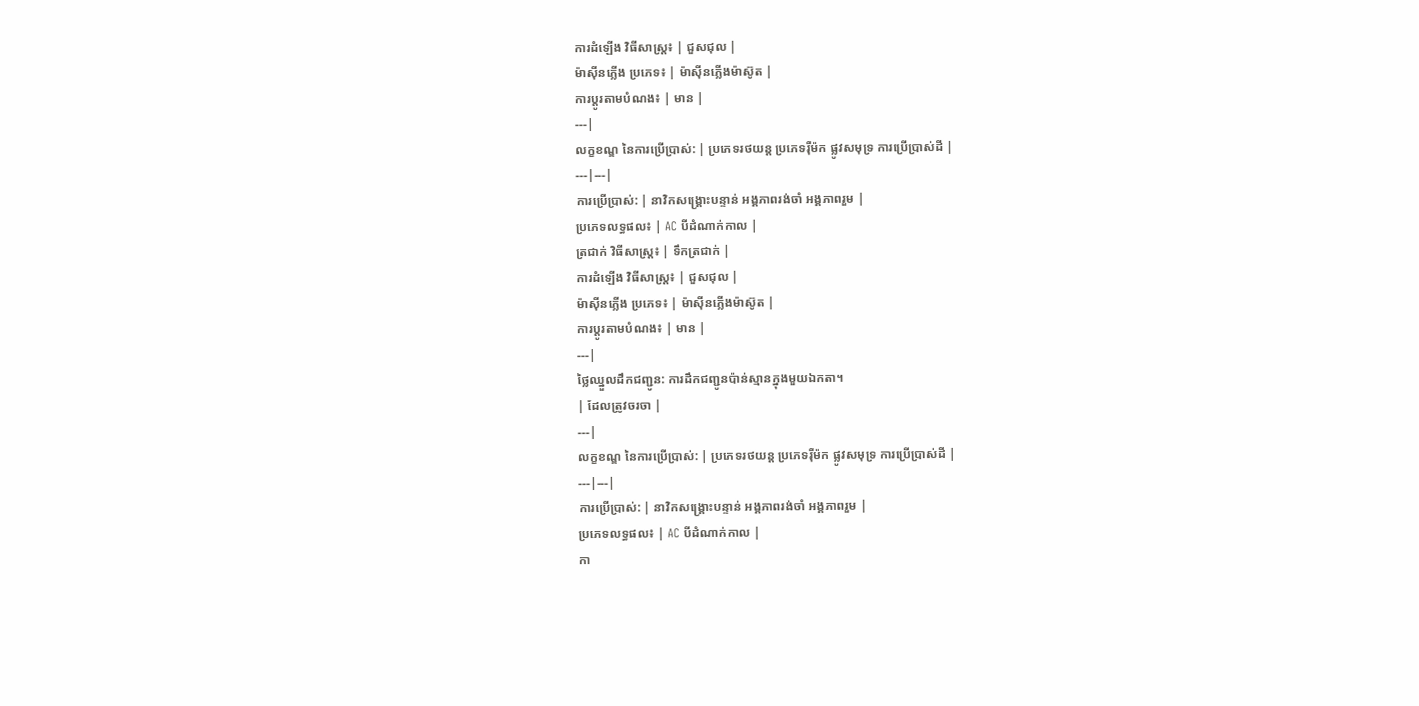ការដំឡើង វិធីសាស្រ្ត៖ | ជួសជុល |
ម៉ាស៊ីនភ្លើង ប្រភេទ៖ | ម៉ាស៊ីនភ្លើងម៉ាស៊ូត |
ការប្ដូរតាមបំណង៖ | មាន |
---|
លក្ខខណ្ឌ នៃការប្រើប្រាស់: | ប្រភេទរថយន្ត ប្រភេទរ៉ឺម៉ក ផ្លូវសមុទ្រ ការប្រើប្រាស់ដី |
---|---|
ការប្រើប្រាស់: | នាវិកសង្គ្រោះបន្ទាន់ អង្គភាពរង់ចាំ អង្គភាពរួម |
ប្រភេទលទ្ធផល៖ | AC បីដំណាក់កាល |
ត្រជាក់ វិធីសាស្រ្ត៖ | ទឹកត្រជាក់ |
ការដំឡើង វិធីសាស្រ្ត៖ | ជួសជុល |
ម៉ាស៊ីនភ្លើង ប្រភេទ៖ | ម៉ាស៊ីនភ្លើងម៉ាស៊ូត |
ការប្ដូរតាមបំណង៖ | មាន |
---|
ថ្លៃឈ្នួលដឹកជញ្ជូន: ការដឹកជញ្ជូនប៉ាន់ស្មានក្នុងមួយឯកតា។
| ដែលត្រូវចរចា |
---|
លក្ខខណ្ឌ នៃការប្រើប្រាស់: | ប្រភេទរថយន្ត ប្រភេទរ៉ឺម៉ក ផ្លូវសមុទ្រ ការប្រើប្រាស់ដី |
---|---|
ការប្រើប្រាស់: | នាវិកសង្គ្រោះបន្ទាន់ អង្គភាពរង់ចាំ អង្គភាពរួម |
ប្រភេទលទ្ធផល៖ | AC បីដំណាក់កាល |
កា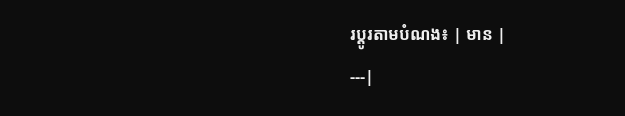រប្ដូរតាមបំណង៖ | មាន |
---|